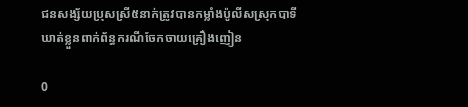ជនសង្ស័យប្រុសស្រី៥នាក់ត្រូវបានកម្លាំងប៉ូលីសស្រុកបាទីឃាត់ខ្លួនពាក់ព័ន្ធករណីចែកចាយគ្រឿងញៀន

0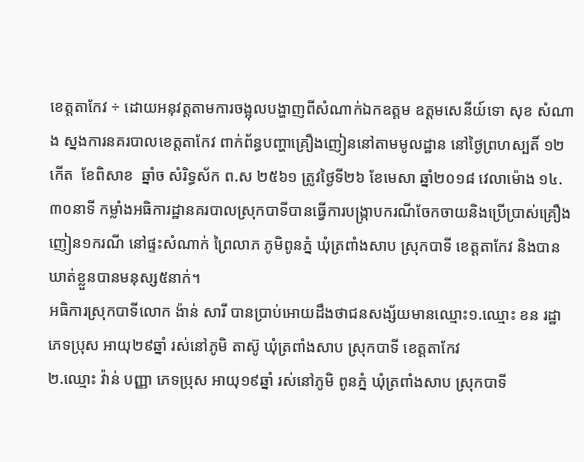ខេត្តតាកែវ ÷ ដោយអនុវត្តតាមការចង្អុលបង្ហាញពីសំណាក់ឯកឧត្តម ឧត្តមសេនីយ៍ទោ សុខ សំណាង ស្នងការនគរបាលខេត្តតាកែវ ពាក់ព័ន្ធបញ្ហាគ្រឿងញៀននៅតាមមូលដ្ឋាន នៅថ្ងៃព្រហស្បតិ៍ ១២កើត  ខែពិសាខ  ឆ្នាំច សំរិទ្ធស័ក ព.ស ២៥៦១ ត្រូវថ្ងៃទី២៦ ខែមេសា ឆ្នាំ២០១៨ វេលាម៉ោង ១៤.៣០នាទី កម្លាំងអធិការដ្ឋានគរបាលស្រុកបាទីបានធ្វើការបង្រ្កាបករណីចែកចាយនិងប្រើប្រាស់គ្រឿងញៀន១ករណី នៅផ្ទះសំណាក់ ព្រៃលាភ ភូមិពូនភ្នំ ឃុំត្រពាំងសាប ស្រុកបាទី ខេត្តតាកែវ និងបានឃាត់ខ្លួនបានមនុស្ស៥នាក់។
អធិការស្រុកបាទីលោក ង៉ាន់ សារី បានប្រាប់អោយដឹងថាជនសង្ស័យមានឈ្មោះ១.ឈ្មោះ ខន រដ្ឋា ភេទប្រុស អាយុ២៩ឆ្នាំ រស់នៅភូមិ តាស៊ូ ឃុំត្រពាំងសាប ស្រុកបាទី ខេត្តតាកែវ
២.ឈ្មោះ វ៉ាន់ បញ្ញា ភេទប្រុស អាយុ១៩ឆ្នាំ រស់នៅភូមិ ពូនភ្នំ ឃុំត្រពាំងសាប ស្រុកបាទី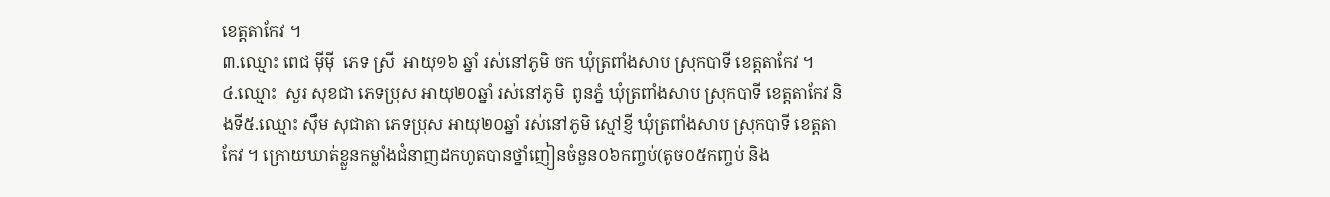ខេត្តតាកែវ ។
៣.ឈ្មោះ ពេជ ម៉ីម៉ី  ភេទ ស្រី  អាយុ១៦ ឆ្នាំ រស់នៅភូមិ ចក ឃុំត្រពាំងសាប ស្រុកបាទី ខេត្តតាកែវ ។
៤.ឈ្មោះ  សួរ សុខជា ភេទប្រុស អាយុ២០ឆ្នាំ រស់នៅភូមិ  ពូនភ្នំ ឃុំត្រពាំងសាប ស្រុកបាទី ខេត្តតាកែវ និងទី៥.ឈ្មោះ ស៊ឹម សុជាតា ភេទប្រុស អាយុ២០ឆ្នាំ រស់នៅភូមិ ស្មៅខ្ញី ឃុំត្រពាំងសាប ស្រុកបាទី ខេត្តតាកែវ ។ ក្រោយឃាត់ខ្លួនកម្លាំងជំនាញដកហូតបានថ្នាំញៀនចំនួន០៦កញ្ចប់(តូច០៥កញ្ចប់ និង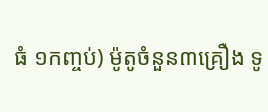ធំ ១កញ្ចប់) ម៉ូតូចំនួន៣គ្រឿង ទូ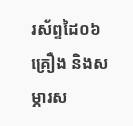រស័ព្ទដៃ០៦គ្រឿង និងសម្ភារស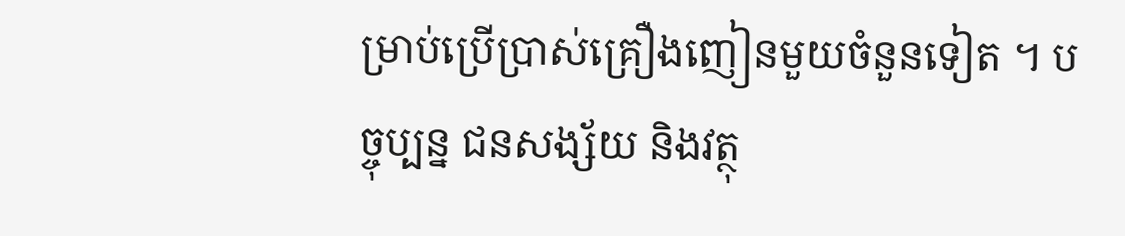ម្រាប់ប្រើប្រាស់គ្រឿងញៀនមួយចំនួនទៀត ។ បច្ចុប្បន្ន ជនសង្ស័យ និងវត្ថុ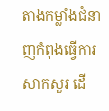តាងកម្លាំងជំនាញកំពុងធ្វើការសាកសួរ ដើ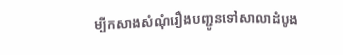ម្បីកសាងសំណុំរឿងបញ្ជូនទៅសាលាដំបូង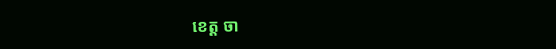ខេត្ត ចា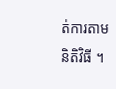ត់ការតាមនិតិវិធី ។